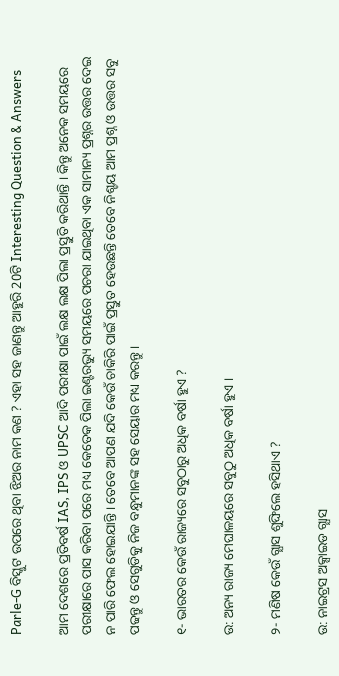Parle-G ବିସ୍କୁଟ ଉପରେ ଥିବା ଝିଅର ନାମ କଣ ? ଏହା ସହ ଜାଣନ୍ତୁ ଆହୁରି 20ଟି Interesting Question & Answers

ଆମ ଦେଶରେ ପ୍ରତିବର୍ଷ IAS, IPS ଓ UPSC ଆଦି ପରୀକ୍ଷା ପାଇଁ ଲକ୍ଷ ଲକ୍ଷ ପିଲା ପ୍ରସ୍ତୁତି କରିଥାନ୍ତି । କିନ୍ତୁ ଅନେକ ସମୟରେ ପରୀକ୍ଷାରେ ପାସ କରିବା ପରେ ମଧ୍ୟ କେତେକ ପିଲା ଇଣ୍ଟରଭ୍ୟୁ ସମୟରେ ପଚରା ଯାଇଥିବା ଏକ ସାମାନ୍ୟ ପ୍ରଶ୍ନର ଉତ୍ତର ଦେଇ ନ ପାରି ଫେଲ ହୋଇଯାନ୍ତି । ତେବେ ଆପଣ ଯଦି କେଉଁ ଚାକିରି ପାଇଁ ପ୍ରସ୍ତୁତ ହେଉଛନ୍ତି ତେବେ ନିଶ୍ଚୟ ଆମ ପ୍ରଶ୍ନ ଓ ଉତ୍ତର ସବୁ ପଢନ୍ତୁ ଓ ସେଗୁଡିକୁ ନିଜ ବନ୍ଧୁମାନଙ୍କ ସହ ସେୟାର ମଧ୍ୟ କରନ୍ତୁ ।

୧- ଭାରତର କେଉଁ ରାଜ୍ୟରେ ସବୁଠାରୁ ଅଧିକ ବର୍ଷା ହୁଏ ?

ଉ: ଅନ୍ୟ ରାଜ୍ୟ ମେଘାଳୟରେ ସବୁଠୁ ଅଧିକ ବର୍ଷା ହୁଏ ।

୨- ମଣିଷ କେଉଁ ଗ୍ଯାସ ଶୁଙ୍ଘିଲେ ହସିଥାଏ ?

ଉ: ନାଇଟ୍ରସ ଅକ୍ସାଇଡ ଗ୍ଯାସ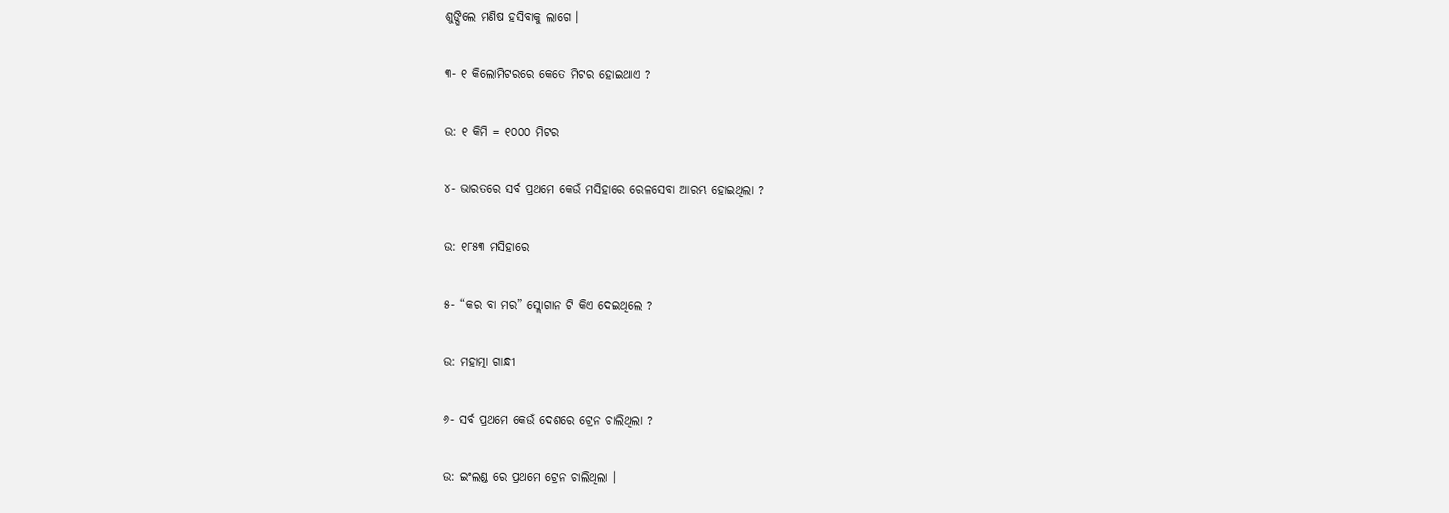ଶୁଙ୍ଘିଲେ ମଣିଷ ହସିବାକୁ ଲାଗେ ।

୩- ୧ କିଲୋମିଟରରେ କେତେ ମିଟର ହୋଇଥାଏ ?

ଉ: ୧ କିମି = ୧୦୦୦ ମିଟର

୪- ଭାରତରେ ସର୍ବ ପ୍ରଥମେ କେଉଁ ମସିହାରେ ରେଳସେବା ଆରମ୍ଭ ହୋଇଥିଲା ?

ଉ: ୧୮୫୩ ମସିହାରେ

୫- “କର ବା ମର” ସ୍ଲୋଗାନ ଟି କିଏ ଦେଇଥିଲେ ?

ଉ: ମହାତ୍ମା ଗାନ୍ଧୀ

୬- ସର୍ବ ପ୍ରଥମେ କେଉଁ ଦେଶରେ ଟ୍ରେନ ଚାଲିଥିଲା ?

ଉ: ଇଂଲଣ୍ଡ ରେ ପ୍ରଥମେ ଟ୍ରେନ ଚାଲିଥିଲା ।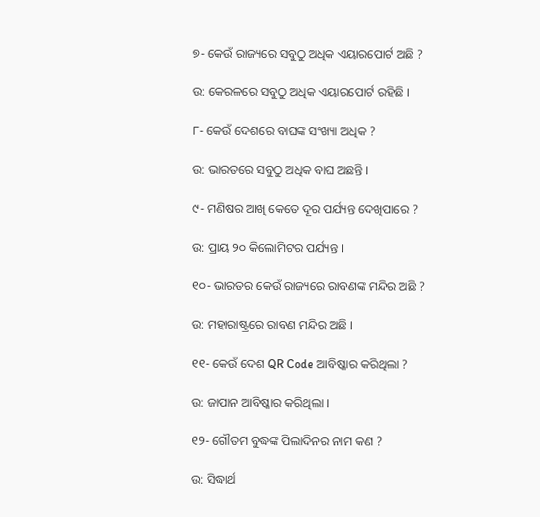୭- କେଉଁ ରାଜ୍ୟରେ ସବୁଠୁ ଅଧିକ ଏୟାରପୋର୍ଟ ଅଛି ?

ଉ: କେରଳରେ ସବୁଠୁ ଅଧିକ ଏୟାରପୋର୍ଟ ରହିଛି ।

୮- କେଉଁ ଦେଶରେ ବାଘଙ୍କ ସଂଖ୍ୟା ଅଧିକ ?

ଉ: ଭାରତରେ ସବୁଠୁ ଅଧିକ ବାଘ ଅଛନ୍ତି ।

୯- ମଣିଷର ଆଖି କେତେ ଦୂର ପର୍ଯ୍ୟନ୍ତ ଦେଖିପାରେ ?

ଉ: ପ୍ରାୟ ୨୦ କିଲୋମିଟର ପର୍ଯ୍ୟନ୍ତ ।

୧୦- ଭାରତର କେଉଁ ରାଜ୍ୟରେ ରାବଣଙ୍କ ମନ୍ଦିର ଅଛି ?

ଉ: ମହାରାଷ୍ଟ୍ରରେ ରାବଣ ମନ୍ଦିର ଅଛି ।

୧୧- କେଉଁ ଦେଶ QR Code ଆବିଷ୍କାର କରିଥିଲା ?

ଉ: ଜାପାନ ଆବିଷ୍କାର କରିଥିଲା ।

୧୨- ଗୌତମ ବୁଦ୍ଧଙ୍କ ପିଲାଦିନର ନାମ କଣ ?

ଉ: ସିଦ୍ଧାର୍ଥ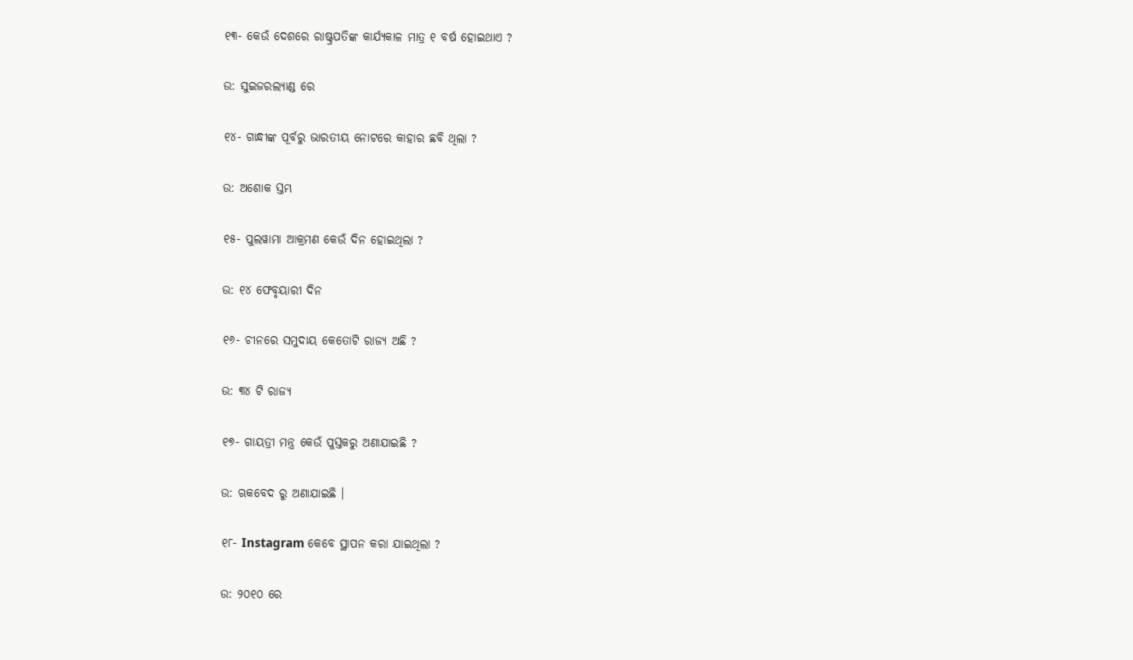୧୩- କେଉଁ ଦେଶରେ ରାଷ୍ଟ୍ରପତିଙ୍କ କାର୍ଯ୍ୟକାଳ ମାତ୍ର ୧ ବର୍ଷ ହୋଇଥାଏ ?

ଉ: ସୁଇଜରଲ୍ୟାଣ୍ଡ ରେ

୧୪- ଗାନ୍ଧୀଙ୍କ ପୂର୍ବରୁ ଭାରତୀୟ ନୋଟରେ କାହାର ଛବି ଥିଲା ?

ଉ: ଅଶୋକ ସ୍ତମ୍ଭ

୧୫- ପୁଲୱାମା ଆକ୍ରମଣ କେଉଁ ଦିନ ହୋଇଥିଲା ?

ଉ: ୧୪ ଫେବୃୟାରୀ ଦିନ

୧୬- ଚୀନରେ ସମୁଦାୟ କେତୋଟି ରାଜ୍ୟ ଅଛି ?

ଉ: ୩୪ ଟି ରାଜ୍ୟ

୧୭- ଗାୟତ୍ରୀ ମନ୍ତ୍ର କେଉଁ ପୁସ୍ତକରୁ ଅଣାଯାଇଛି ?

ଉ: ଋକବେଦ ରୁ ଅଣାଯାଇଛି ।

୧୮- Instagram କେବେ ସ୍ଥାପନ କରା ଯାଇଥିଲା ?

ଉ: ୨୦୧୦ ରେ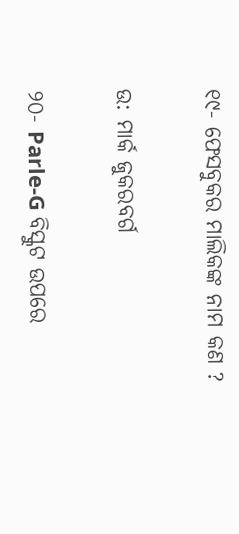୧୯- ଫେସବୁକର ମାଲିକଙ୍କ ନାମ କଣ ?

ଉ: ମାର୍କ ଜୁକରବର୍ଗ

୨୦- Parle-G ବିସ୍କୁଟ ଉପରେ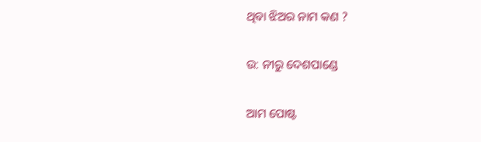ଥିବା ଝିଅର ନାମ କଣ ?

ଉ: ନୀରୁ ଦେଶପାଣ୍ଡେ

ଆମ ପୋଷ୍ଟ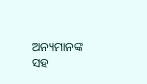ଅନ୍ୟମାନଙ୍କ ସହ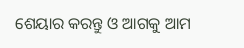ଶେୟାର କରନ୍ତୁ ଓ ଆଗକୁ ଆମ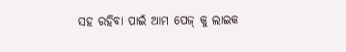ସହ ରହିବା ପାଇଁ ଆମ ପେଜ୍ କୁ ଲାଇକ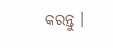କରନ୍ତୁ ।